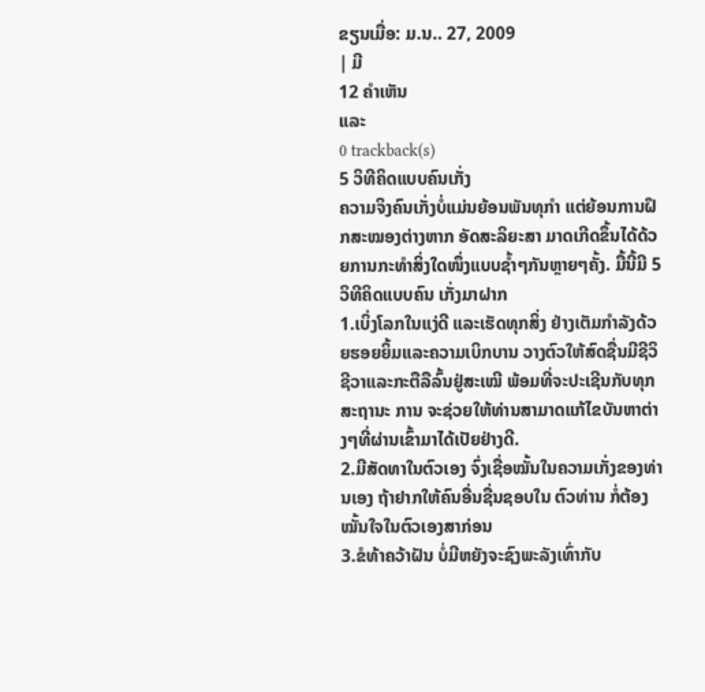ຂຽນເມື່ອ: ມ.ນ.. 27, 2009
| ມີ
12 ຄຳເຫັນ
ແລະ
0 trackback(s)
5 ວິທີຄິດແບບຄົນເກັ່ງ
ຄວາມຈິງຄົນເກັ່ງບໍ່ແມ່ນຍ້ອນພັນທຸກຳ ແຕ່ຍ້ອນການຝຶກສະໝອງຕ່າງຫາກ ອັດສະລິຍະສາ ມາດເກີດຂຶ້ນໄດ້ດ້ວຍການກະທຳສິ່ງໃດໜຶ່ງແບບຊໍ້າໆກັນຫຼາຍໆຄັ້ງ. ມື້ນີ້ມີ 5 ວິທີຄິດແບບຄົນ ເກັ່ງມາຝາກ
1.ເບິ່ງໂລກໃນແງ່ດີ ແລະເຮັດທຸກສິ່ງ ຢ່າງເຕັມກຳລັງດ້ວຍຮອຍຍິ້ມແລະຄວາມເບິກບານ ວາງຕົວໃຫ້ສົດຊື່ນມີຊີວິຊີວາແລະກະຕືລືລົ້ນຢູ່ສະເໝີ ພ້ອມທີ່ຈະປະເຊີນກັບທຸກສະຖານະ ການ ຈະຊ່ວຍໃຫ້ທ່ານສາມາດແກ້ໄຂບັນຫາຕ່າງໆທີ່ຜ່ານເຂົ້າມາໄດ້ເປັຍຢ່າງດີ.
2.ມີສັດທາໃນຕົວເອງ ຈົ່ງເຊື່ອໝັ້ນໃນຄວາມເກັ່ງຂອງທ່ານເອງ ຖ້າຢາກໃຫ້ຄົນອື່ນຊື່ນຊອບໃນ ຕົວທ່ານ ກໍ່ຕ້ອງໝັ້ນໃຈໃນຕົວເອງສາກ່ອນ
3.ຂໍທ້າຄວ້າຝັນ ບໍ່ມີຫຍັງຈະຊົງພະລັງເທົ່າກັບ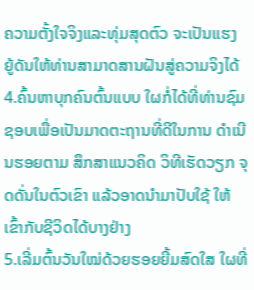ຄວາມຕັ້ງໃຈຈິງແລະທຸ່ມສຸດຕົວ ຈະເປັນແຮງ ຍູ້ດັນໃຫ້ທ່ານສາມາດສານຝັນສູ່ຄວາມຈິງໄດ້
4.ຄົ້ນຫາບຸກຄົນຕົ້ນແບບ ໃຜກໍ່ໄດ້ທີ່ທ່ານຊົມຊອບເພື່ອເປັນມາດຕະຖານທີ່ດີໃນການ ດຳເນີນຮອຍຕາມ ສຶກສາແນວຄິດ ວິທີເຮັດວຽກ ຈຸດດັ່ນໃນຕົວເຂົາ ແລ້ວອາດນຳມາປັບໃຊ້ ໃຫ້ເຂົ້າກັບຊີວິດໄດ້ບາງຢ່າງ
5.ເລີ່ມຕົ້ນວັນໃໝ່ດ້ວຍຮອຍຍີ້ມສົດໃສ ໃຜທີ່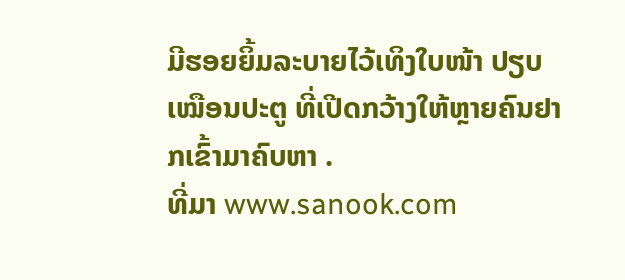ມີຮອຍຍິ້ມລະບາຍໄວ້ເທິງໃບໜ້າ ປຽບເໝືອນປະຕູ ທີ່ເປີດກວ້າງໃຫ້ຫຼາຍຄົນຢາກເຂົ້າມາຄົບຫາ .
ທີ່ມາ www.sanook.com